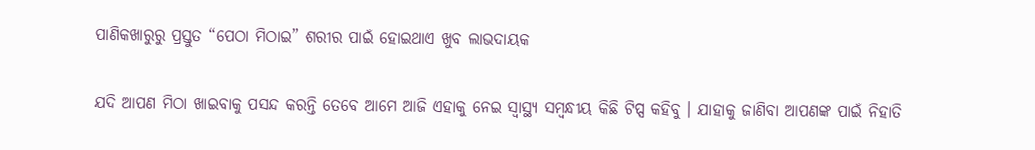ପାଣିକଖାରୁରୁ ପ୍ରସ୍ତୁତ “ପେଠା ମିଠାଇ” ଶରୀର ପାଇଁ ହୋଇଥାଏ ଖୁବ ଲାଭଦାୟକ

ଯଦି ଆପଣ ମିଠା ଖାଇବାକୁ ପସନ୍ଦ କରନ୍ତି ତେବେ ଆମେ ଆଜି ଏହାକୁ ନେଇ ସ୍ୱାସ୍ଥ୍ୟ ସମ୍ବନ୍ଧୀୟ କିଛି ଟିପ୍ସ କହିବୁ । ଯାହାକୁ ଜାଣିବା ଆପଣଙ୍କ ପାଇଁ ନିହାତି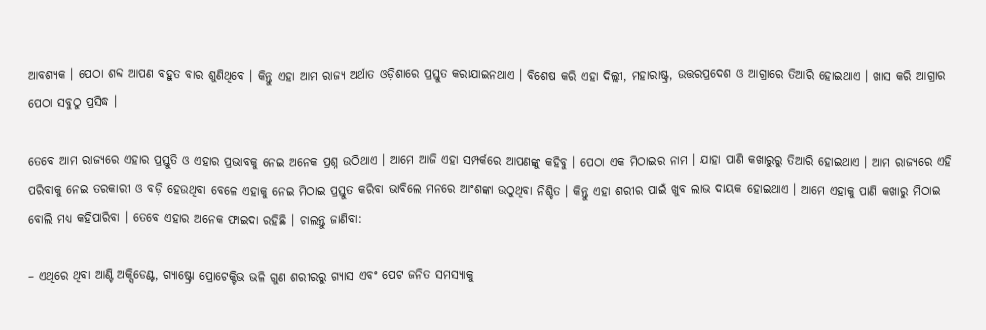ଆବଶ୍ୟକ । ପେଠା ଶବ୍ଦ ଆପଣ ବହୁତ ବାର ଶୁଣିଥିବେ । କିନ୍ତୁ ଏହା ଆମ ରାଜ୍ୟ ଅର୍ଥାତ ଓଡ଼ିଶାରେ ପ୍ରସ୍ତୁତ କରାଯାଇନଥାଏ । ବିଶେଷ କରି ଏହା ଦିଲ୍ଲୀ, ମହାରାଷ୍ଟ୍ର, ଉତ୍ତରପ୍ରଦେଶ ଓ ଆଗ୍ରାରେ ତିଆରି ହୋଇଥାଏ । ଖାସ କରି ଆଗ୍ରାର ପେଠା ସବୁଠୁ ପ୍ରସିଦ୍ଧ ।

ତେବେ ଆମ ରାଜ୍ୟରେ ଏହାର ପ୍ରସ୍ତୁତି ଓ ଏହାର ପ୍ରଭାବକୁ ନେଇ ଅନେକ ପ୍ରଶ୍ନ ଉଠିଥାଏ । ଆମେ ଆଜି ଏହା ସମ୍ପର୍କରେ ଆପଣଙ୍କୁ କହିବୁ । ପେଠା ଏକ ମିଠାଇର ନାମ । ଯାହା ପାଣି କଖାରୁରୁ ତିଆରି ହୋଇଥାଏ । ଆମ ରାଜ୍ୟରେ ଏହି ପରିବାକୁ ନେଇ ତରକାରୀ ଓ ବଡ଼ି ହେଉଥିବା ବେଳେ ଏହାକୁ ନେଇ ମିଠାଇ ପ୍ରସ୍ତୁତ କରିବା ଭାବିଲେ ମନରେ ଆଂଶଙ୍କା ଉଠୁଥିବା ନିଶ୍ଚିତ । କିନ୍ତୁ ଏହା ଶରୀର ପାଇଁ ଖୁବ ଲାଭ ଦାୟକ ହୋଇଥାଏ । ଆମେ ଏହାକୁ ପାଣି କଖାରୁ ମିଠାଇ ବୋଲି ମଧ୍ୟ କହିପାରିବା । ତେବେ ଏହାର ଅନେକ ଫାଇଦା ରହିଛି । ଚାଲନ୍ତୁ ଜାଣିବା:

– ଏଥିରେ ଥିବା ଆଣ୍ଟି ଅକ୍ସିଡେଣ୍ଟ, ଗ୍ୟାଷ୍ଟ୍ରୋ ପ୍ରୋଟେକ୍ଟିଭ ଭଳି ଗୁଣ ଶରୀରରୁ ଗ୍ୟାସ ଏବଂ ପେଟ ଜନିତ ସମସ୍ୟାକୁ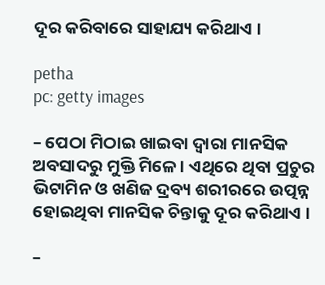ଦୂର କରିବାରେ ସାହାଯ୍ୟ କରିଥାଏ ।

petha
pc: getty images

– ପେଠା ମିଠାଇ ଖାଇବା ଦ୍ୱାରା ମାନସିକ ଅବସାଦରୁ ମୁକ୍ତି ମିଳେ । ଏଥିରେ ଥିବା ପ୍ରଚୁର ଭିଟାମିନ ଓ ଖଣିଜ ଦ୍ରବ୍ୟ ଶରୀରରେ ଉତ୍ପନ୍ନ ହୋଇଥିବା ମାନସିକ ଚିନ୍ତାକୁ ଦୂର କରିଥାଏ ।

–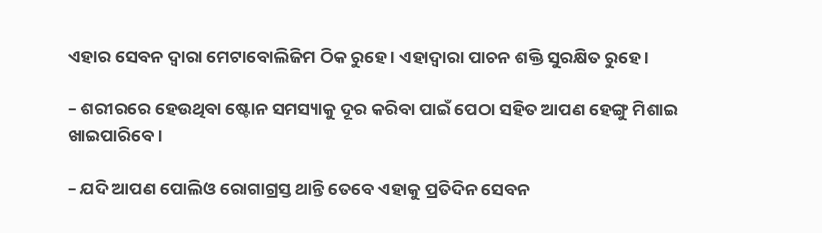ଏହାର ସେବନ ଦ୍ୱାରା ମେଟାବୋଲିଜିମ ଠିକ ରୁହେ । ଏହାଦ୍ୱାରା ପାଚନ ଶକ୍ତି ସୁରକ୍ଷିତ ରୁହେ ।

– ଶରୀରରେ ହେଉଥିବା ଷ୍ଟୋନ ସମସ୍ୟାକୁ ଦୂର କରିବା ପାଇଁ ପେଠା ସହିତ ଆପଣ ହେଙ୍ଗୁ ମିଶାଇ ଖାଇପାରିବେ ।

– ଯଦି ଆପଣ ପୋଲିଓ ରୋଗାଗ୍ରସ୍ତ ଥାନ୍ତି ତେବେ ଏହାକୁ ପ୍ରତିଦିନ ସେବନ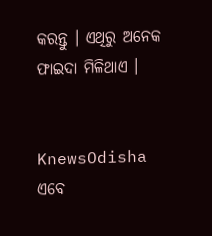କରନ୍ତୁ । ଏଥିରୁ ଅନେକ ଫାଇଦା ମିଳିଥାଏ ।


KnewsOdisha ଏବେ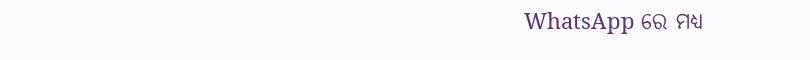WhatsApp ରେ ମଧ୍ୟ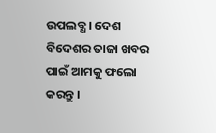ଉପଲବ୍ଧ । ଦେଶ ବିଦେଶର ତାଜା ଖବର ପାଇଁ ଆମକୁ ଫଲୋ କରନ୍ତୁ ।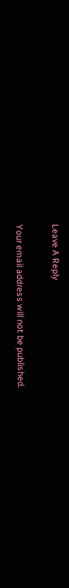Leave A Reply

Your email address will not be published.